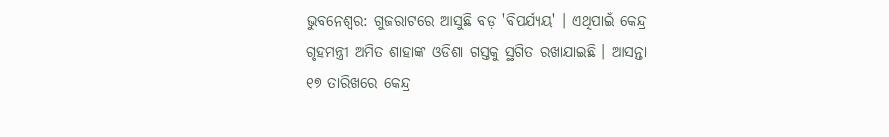ଭୁବନେଶ୍ବର: ଗୁଜରାଟରେ ଆସୁଛି ବଡ଼ 'ବିପର୍ଯ୍ୟୟ' । ଏଥିପାଇଁ କେନ୍ଦ୍ର ଗୃହମନ୍ତ୍ରୀ ଅମିତ ଶାହାଙ୍କ ଓଡିଶା ଗସ୍ତକୁ ସ୍ଥଗିତ ରଖାଯାଇଛି । ଆସନ୍ତା ୧୭ ତାରିଖରେ କେନ୍ଦ୍ର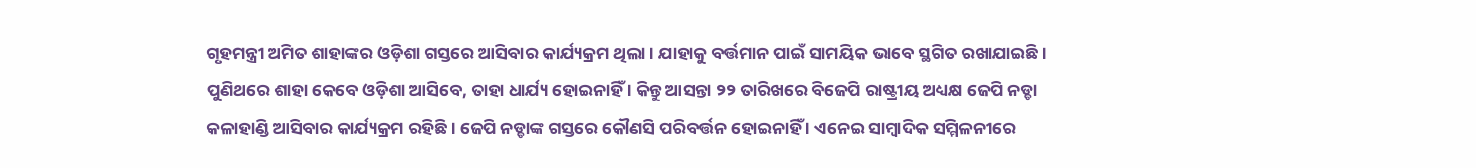ଗୃହମନ୍ତ୍ରୀ ଅମିତ ଶାହାଙ୍କର ଓଡ଼ିଶା ଗସ୍ତରେ ଆସିବାର କାର୍ଯ୍ୟକ୍ରମ ଥିଲା । ଯାହାକୁ ବର୍ତ୍ତମାନ ପାଇଁ ସାମୟିକ ଭାବେ ସ୍ଥଗିତ ରଖାଯାଇଛି । ପୁଣିଥରେ ଶାହା କେବେ ଓଡ଼ିଶା ଆସିବେ, ତାହା ଧାର୍ଯ୍ୟ ହୋଇନାହିଁ । କିନ୍ତୁ ଆସନ୍ତା ୨୨ ତାରିଖରେ ବିଜେପି ରାଷ୍ଟ୍ରୀୟ ଅଧ୍ୟକ୍ଷ ଜେପି ନଡ୍ଡା କଳାହାଣ୍ଡି ଆସିବାର କାର୍ଯ୍ୟକ୍ରମ ରହିଛି । ଜେପି ନଡ୍ଡାଙ୍କ ଗସ୍ତରେ କୌଣସି ପରିବର୍ତ୍ତନ ହୋଇନାହିଁ । ଏନେଇ ସାମ୍ବାଦିକ ସମ୍ମିଳନୀରେ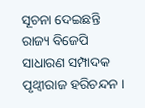ସୂଚନା ଦେଇଛନ୍ତି ରାଜ୍ୟ ବିଜେପି ସାଧାରଣ ସମ୍ପାଦକ ପୃଥ୍ବୀରାଜ ହରିଚନ୍ଦନ ।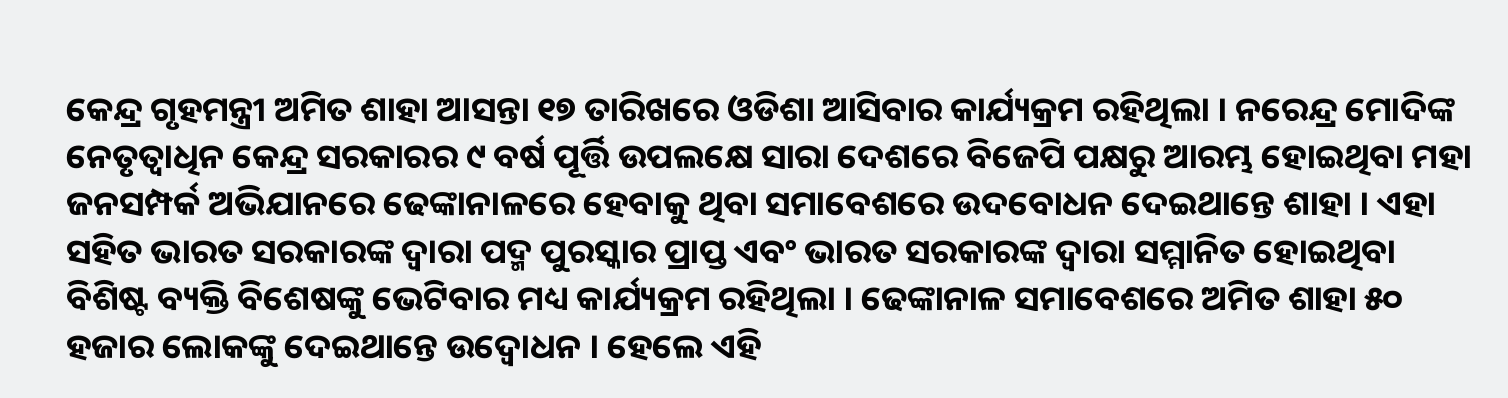କେନ୍ଦ୍ର ଗୃହମନ୍ତ୍ରୀ ଅମିତ ଶାହା ଆସନ୍ତା ୧୭ ତାରିଖରେ ଓଡିଶା ଆସିବାର କାର୍ଯ୍ୟକ୍ରମ ରହିଥିଲା । ନରେନ୍ଦ୍ର ମୋଦିଙ୍କ ନେତୃତ୍ବାଧିନ କେନ୍ଦ୍ର ସରକାରର ୯ ବର୍ଷ ପୂର୍ତ୍ତି ଉପଲକ୍ଷେ ସାରା ଦେଶରେ ବିଜେପି ପକ୍ଷରୁ ଆରମ୍ଭ ହୋଇଥିବା ମହା ଜନସମ୍ପର୍କ ଅଭିଯାନରେ ଢେଙ୍କାନାଳରେ ହେବାକୁ ଥିବା ସମାବେଶରେ ଉଦବୋଧନ ଦେଇଥାନ୍ତେ ଶାହା । ଏହା ସହିତ ଭାରତ ସରକାରଙ୍କ ଦ୍ବାରା ପଦ୍ମ ପୁରସ୍କାର ପ୍ରାପ୍ତ ଏବଂ ଭାରତ ସରକାରଙ୍କ ଦ୍ବାରା ସମ୍ମାନିତ ହୋଇଥିବା ବିଶିଷ୍ଟ ବ୍ୟକ୍ତି ବିଶେଷଙ୍କୁ ଭେଟିବାର ମଧ୍ୟ କାର୍ଯ୍ୟକ୍ରମ ରହିଥିଲା । ଢେଙ୍କାନାଳ ସମାବେଶରେ ଅମିତ ଶାହା ୫୦ ହଜାର ଲୋକଙ୍କୁ ଦେଇଥାନ୍ତେ ଉଦ୍ବୋଧନ । ହେଲେ ଏହି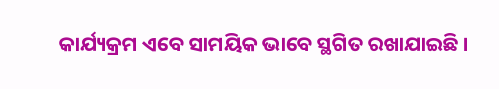କାର୍ଯ୍ୟକ୍ରମ ଏବେ ସାମୟିକ ଭାବେ ସ୍ଥଗିତ ରଖାଯାଇଛି ।